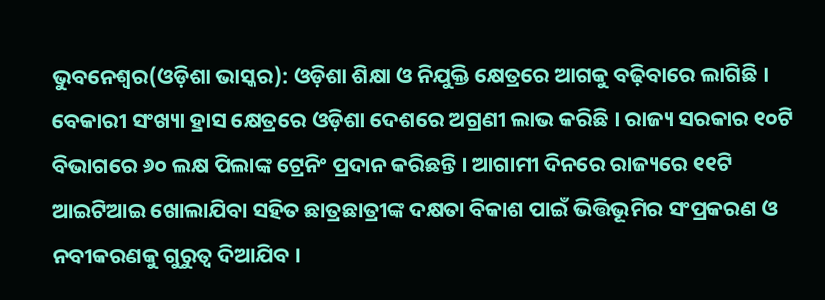ଭୁବନେଶ୍ୱର(ଓଡ଼ିଶା ଭାସ୍କର): ଓଡ଼ିଶା ଶିକ୍ଷା ଓ ନିଯୁକ୍ତି କ୍ଷେତ୍ରରେ ଆଗକୁ ବଢ଼ିବାରେ ଲାଗିଛି । ବେକାରୀ ସଂଖ୍ୟା ହ୍ରାସ କ୍ଷେତ୍ରରେ ଓଡ଼ିଶା ଦେଶରେ ଅଗ୍ରଣୀ ଲାଭ କରିଛି । ରାଜ୍ୟ ସରକାର ୧୦ଟି ବିଭାଗରେ ୬୦ ଲକ୍ଷ ପିଲାଙ୍କ ଟ୍ରେନିଂ ପ୍ରଦାନ କରିଛନ୍ତି । ଆଗାମୀ ଦିନରେ ରାଜ୍ୟରେ ୧୧ଟି ଆଇଟିଆଇ ଖୋଲାଯିବା ସହିତ ଛାତ୍ରଛାତ୍ରୀଙ୍କ ଦକ୍ଷତା ବିକାଶ ପାଇଁ ଭିତ୍ତିଭୂମିର ସଂପ୍ରକରଣ ଓ ନବୀକରଣକୁ ଗୁରୁତ୍ୱ ଦିଆଯିବ ।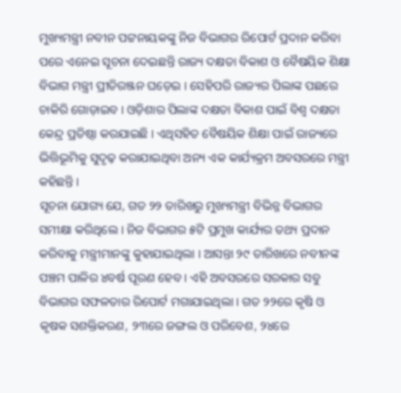ମୁଖ୍ୟମନ୍ତ୍ରୀ ନବୀନ ପଟ୍ଟନାୟକଙ୍କୁ ନିଜ ବିଭାଗର ରିପୋର୍ଟ ପ୍ରଦାନ କରିବା ପରେ ଏନେଇ ସୂଚନା ଦେଇଛନ୍ତି ରାଜ୍ୟ ଦକ୍ଷତା ବିକାଶ ଓ ବୈଷୟିକ ଶିକ୍ଷା ବିଭାଗ ମନ୍ତ୍ରୀ ପ୍ରୀତିରଞ୍ଜନ ଘଡ଼େଇ । ସେହିପରି ରାଜ୍ୟର ପିଲାଙ୍କ ପଛରେ ଚାକିରି ଗୋଡ଼ାଇବ । ଓଡ଼ିଶାର ପିଲାଙ୍କ ଦକ୍ଷତା ବିକାଶ ପାଇଁ ବିଶ୍ୱ ଦକ୍ଷତା କେନ୍ଦ୍ର ପ୍ରତିଷ୍ଠା କରଯାଇଛି । ଏଥିସହିତ ବୈଷୟିକ ଶିକ୍ଷା ପାଇଁ ରାଜ୍ୟରେ ଭିତ୍ତିଭୂମିକୁ ସୁଦୃଢ଼ କରାଯାଇଥିବା ଅନ୍ୟ ଏକ କାର୍ଯ୍ୟକ୍ରମ ଅବସରରେ ମନ୍ତ୍ରୀ କହିଛନ୍ତି ।
ସୂଚନା ଯୋଗ୍ୟ ଯେ, ଗତ ୨୨ ତାରିଖରୁ ମୁଖ୍ୟମନ୍ତ୍ରୀ ବିଭିନ୍ନ ବିଭାଗର ସମୀକ୍ଷା କରିଥିଲେ । ନିଜ ବିଭାଗର ୫ଟି ପ୍ରମୁଖ କାର୍ଯ୍ୟର ତଥ୍ୟ ପ୍ରଦାନ କରିବାକୁ ମନ୍ତ୍ରୀମାନଙ୍କୁ କୁହାଯାଇଥିଲା । ଆସନ୍ତା ୨୯ ତାରିଖରେ ନବୀନଙ୍କ ପଞ୍ଚମ ପାଳିର ୪ବର୍ଷ ପୂରଣ ହେବ । ଏହି ଅବସରରେ ସରକାର ସବୁ ବିଭାଗର ସଫଳତାର ରିପୋର୍ଟ ମଗାଯାଇଥିଲା । ଗତ ୨୨ରେ କୃଷି ଓ କୃଷକ ସଶକ୍ତିକରଣ, ୨୩ରେ ଜଙ୍ଗଲ ଓ ପରିବେଶ, ୨୪ରେ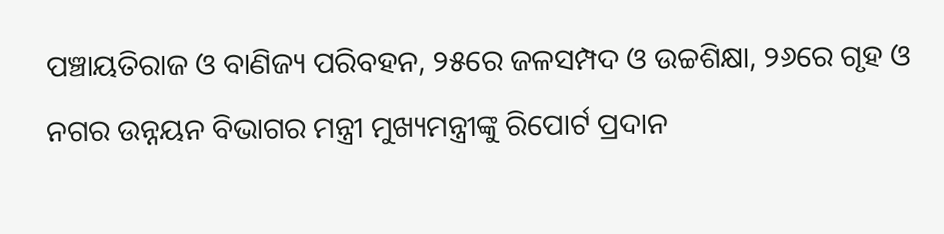ପଞ୍ଚାୟତିରାଜ ଓ ବାଣିଜ୍ୟ ପରିବହନ, ୨୫ରେ ଜଳସମ୍ପଦ ଓ ଉଚ୍ଚଶିକ୍ଷା, ୨୬ରେ ଗୃହ ଓ ନଗର ଉନ୍ନୟନ ବିଭାଗର ମନ୍ତ୍ରୀ ମୁଖ୍ୟମନ୍ତ୍ରୀଙ୍କୁ ରିପୋର୍ଟ ପ୍ରଦାନ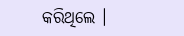କରିଥିଲେ ।